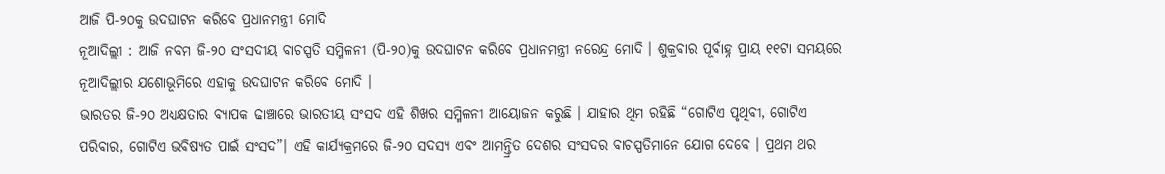ଆଜି ପି-୨୦କୁ ଉଦଘାଟନ କରିବେ ପ୍ରଧାନମନ୍ତ୍ରୀ ମୋଦି
ନୂଆଦିଲ୍ଲୀ : ଆଜି ନବମ ଜି-୨୦ ସଂସଦୀୟ ବାଚସ୍ପତି ସମ୍ମିଳନୀ (ପି-୨୦)କୁ ଉଦଘାଟନ କରିବେ ପ୍ରଧାନମନ୍ତ୍ରୀ ନରେନ୍ଦ୍ର ମୋଦି । ଶୁକ୍ରବାର ପୂର୍ବାହ୍ନ ପ୍ରାୟ ୧୧ଟା ସମୟରେ ନୂଆଦିଲ୍ଲୀର ଯଶୋଭୂମିରେ ଏହାକୁ ଉଦଘାଟନ କରିବେ ମୋଦି ।
ଭାରତର ଜି-୨୦ ଅଧ୍ୟକ୍ଷତାର ବ୍ୟାପକ ଢାଞ୍ଚାରେ ଭାରତୀୟ ସଂସଦ ଏହି ଶିଖର ସମ୍ମିଳନୀ ଆୟୋଜନ କରୁଛି । ଯାହାର ଥିମ ରହିଛି “ଗୋଟିଏ ପୃଥିବୀ, ଗୋଟିଏ ପରିବାର, ଗୋଟିଏ ଭବିଷ୍ୟତ ପାଇଁ ସଂସଦ”। ଏହି କାର୍ଯ୍ୟକ୍ରମରେ ଜି-୨୦ ସଦସ୍ୟ ଏବଂ ଆମନ୍ତ୍ରିତ ଦେଶର ସଂସଦର ବାଚସ୍ପତିମାନେ ଯୋଗ ଦେବେ । ପ୍ରଥମ ଥର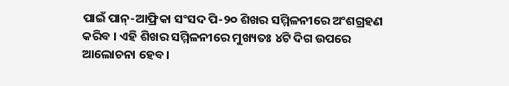ପାଇଁ ପାନ୍-ଆଫ୍ରିକା ସଂସଦ ପି-୨୦ ଶିଖର ସମ୍ମିଳନୀରେ ଅଂଶଗ୍ରହଣ କରିବ । ଏହି ଶିଖର ସମ୍ମିଳନୀରେ ମୁଖ୍ୟତଃ ୪ଟି ଦିଗ ଉପରେ ଆଲୋଚନା ହେବ ।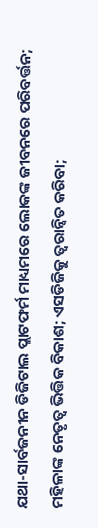ଯଥା-ସାର୍ବଜନୀନ ଡିଜିଟାଲ ପ୍ଲାଟଫର୍ମ ମାଧ୍ୟମରେ ଲୋକଙ୍କ ଜୀବନରେ ପରିବର୍ତ୍ତନ; ମହିଳାଙ୍କ ନେତୃତ୍ବ ଭିତ୍ତିକ ବିକାଶ; ଏସଡିଜିକୁ ତ୍ୱରାନ୍ୱିତ କରିବା;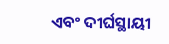ଏବଂ ଦୀର୍ଘସ୍ଥାୟୀ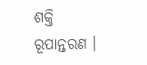ଶକ୍ତି ରୂପାନ୍ତରଣ ।